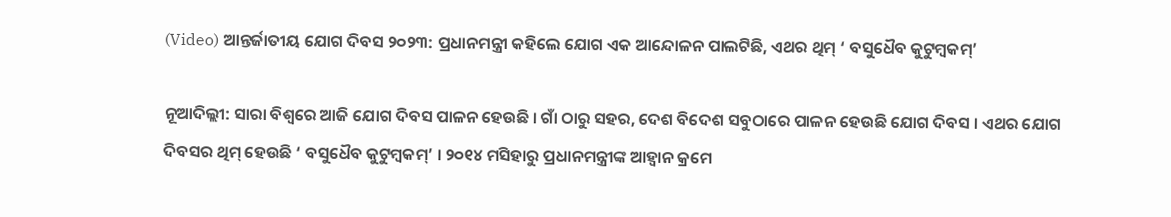(Video) ଆନ୍ତର୍ଜାତୀୟ ଯୋଗ ଦିବସ ୨୦୨୩: ପ୍ରଧାନମନ୍ତ୍ରୀ କହିଲେ ଯୋଗ ଏକ ଆନ୍ଦୋଳନ ପାଲଟିଛି, ଏଥର ଥିମ୍ ‘ ବସୁଧୈବ କୁଟୁମ୍ବକମ୍’

ନୂଆଦିଲ୍ଲୀ: ସାରା ବିଶ୍ୱରେ ଆଜି ଯୋଗ ଦିବସ ପାଳନ ହେଉଛି । ଗାଁ ଠାରୁ ସହର, ଦେଶ ବିଦେଶ ସବୁଠାରେ ପାଳନ ହେଉଛି ଯୋଗ ଦିବସ । ଏଥର ଯୋଗ ଦିବସର ଥିମ୍ ହେଉଛି ‘ ବସୁଧୈବ କୁଟୁମ୍ବକମ୍’ । ୨୦୧୪ ମସିହାରୁ ପ୍ରଧାନମନ୍ତ୍ରୀଙ୍କ ଆହ୍ୱାନ କ୍ରମେ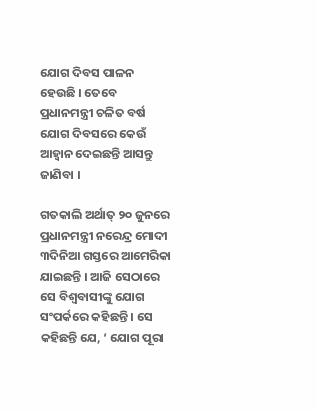ଯୋଗ ଦିବସ ପାଳନ ହେଉଛି । ତେବେ ପ୍ରଧାନମନ୍ତ୍ରୀ ଚଳିତ ବର୍ଷ ଯୋଗ ଦିବସରେ କେଉଁ ଆହ୍ୱାନ ଦେଇଛନ୍ତି ଆସନ୍ତୁ ଜାଣିବା ।

ଗତକାଲି ଅର୍ଥାତ୍ ୨୦ ଜୁନରେ ପ୍ରଧାନମନ୍ତ୍ରୀ ନରେନ୍ଦ୍ର ମୋଦୀ ୩ଦିନିଆ ଗସ୍ତରେ ଆମେରିକା ଯାଇଛନ୍ତି । ଆଜି ସେଠାରେ ସେ ବିଶ୍ୱବାସୀଙ୍କୁ ଯୋଗ ସଂପର୍କରେ କହିଛନ୍ତି । ସେ କହିଛନ୍ତି ଯେ, ‘ ଯୋଗ ପୂରା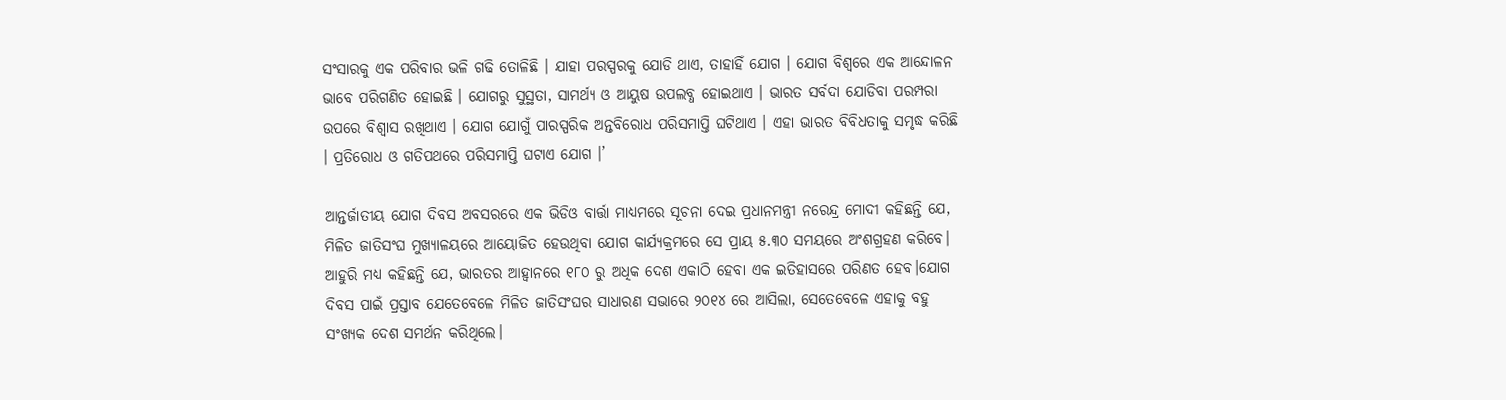ସଂସାରକୁ ଏକ ପରିବାର ଭଳି ଗଢି ତୋଳିଛି । ଯାହା ପରସ୍ପରକୁ ଯୋଡି ଥାଏ, ତାହାହିଁ ଯୋଗ । ଯୋଗ ବିଶ୍ୱରେ ଏକ ଆନ୍ଦୋଳନ ଭାବେ ପରିଗଣିତ ହୋଇଛି । ଯୋଗରୁ ସୁସ୍ଥତା, ସାମର୍ଥ୍ୟ ଓ ଆୟୁଷ ଉପଲବ୍ଧ ହୋଇଥାଏ । ଭାରତ ସର୍ବଦା ଯୋଡିବା ପରମ୍ପରା ଉପରେ ବିଶ୍ୱାସ ରଖିଥାଏ । ଯୋଗ ଯୋଗୁଁ ପାରସ୍ପରିକ ଅନ୍ତବିରୋଧ ପରିସମାପ୍ତି ଘଟିଥାଏ । ଏହା ଭାରତ ବିବିଧତାକୁ ସମୃଦ୍ଧ କରିଛି । ପ୍ରତିରୋଧ ଓ ଗତିପଥରେ ପରିସମାପ୍ତି ଘଟାଏ ଯୋଗ ।’

ଆନ୍ତର୍ଜାତୀୟ ଯୋଗ ଦିବସ ଅବସରରେ ଏକ ଭିଡିଓ ବାର୍ତ୍ତା ମାଧ୍ୟମରେ ସୂଚନା ଦେଇ ପ୍ରଧାନମନ୍ତ୍ରୀ ନରେନ୍ଦ୍ର ମୋଦୀ କହିଛନ୍ତି ଯେ, ମିଳିତ ଜାତିସଂଘ ମୁଖ୍ୟାଳୟରେ ଆୟୋଜିତ ହେଉଥିବା ଯୋଗ କାର୍ଯ୍ୟକ୍ରମରେ ସେ ପ୍ରାୟ ୫.୩୦ ସମୟରେ ଅଂଶଗ୍ରହଣ କରିବେ। ଆହୁରି ମଧ୍ୟ କହିଛନ୍ତି ଯେ, ଭାରତର ଆହ୍ୱାନରେ ୧୮୦ ରୁ ଅଧିକ ଦେଶ ଏକାଠି ହେବା ଏକ ଇତିହାସରେ ପରିଣତ ହେବ।ଯୋଗ ଦିବସ ପାଇଁ ପ୍ରସ୍ତାବ ଯେତେବେଳେ ମିଳିତ ଜାତିସଂଘର ସାଧାରଣ ସଭାରେ ୨୦୧୪ ରେ ଆସିଲା, ସେତେବେଳେ ଏହାକୁ ବହୁ ସଂଖ୍ୟକ ଦେଶ ସମର୍ଥନ କରିଥିଲେ।